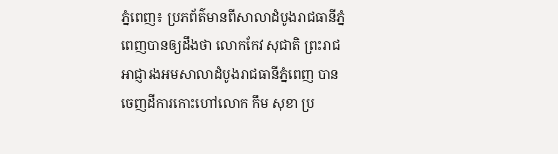ភ្នំពេញ៖ ប្រភព័ត៌មានពីសាលាដំបូងរាជធានីភ្នំពេញបានឲ្យដឹងថា លោកកែវ សុជាតិ ព្រះរាជអាជ្ញារងអមសាលាដំបូងរាជធានីភ្នំពេញ បានចេញដីការកោះហៅលោក កឹម សុខា ប្រ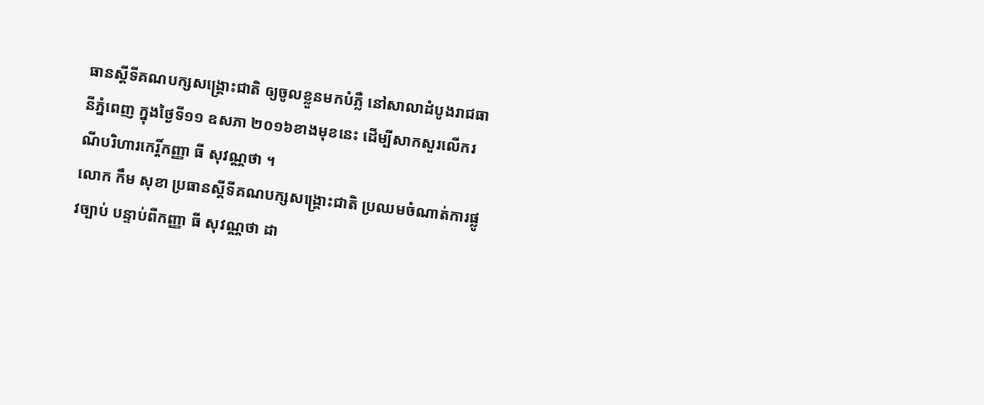ធានស្តីទីគណបក្សសង្គ្រោះជាតិ ឲ្យចូលខ្លួនមកបំភ្លឺ នៅសាលាដំបូងរាជធានីភ្នំពេញ ក្នុងថ្ងៃទី១១ ឧសភា ២០១៦ខាងមុខនេះ ដើម្បីសាកសួរលើករណីបរិហារកេរ្តិ៍កញ្ញា ធី សុវណ្ណថា ។
លោក កឹម សុខា ប្រធានស្តីទីគណបក្សសង្គ្រោះជាតិ ប្រឈមចំណាត់ការផ្លូវច្បាប់ បន្ទាប់ពីកញ្ញា ធី សុវណ្ណថា ដា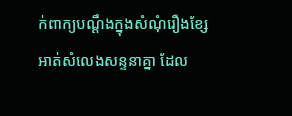ក់ពាក្យបណ្ដឹងក្នុងសំណុំរឿងខ្សែអាត់សំលេងសន្ទនាគ្នា ដែល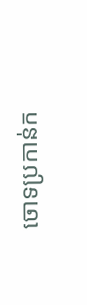ចោទប្រកាន់ក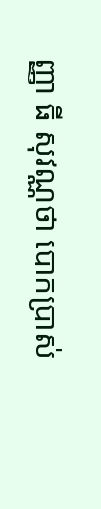ញ្ញា ធី សុវណ្ណថា បោកប្រាស់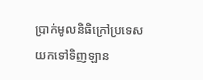ប្រាក់មូលនិធិក្រៅប្រទេស យកទៅទិញឡាន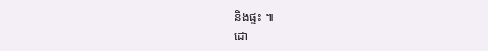និងផ្ទះ ៕
ដោ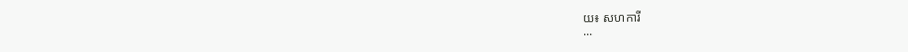យ៖ សហការី
...